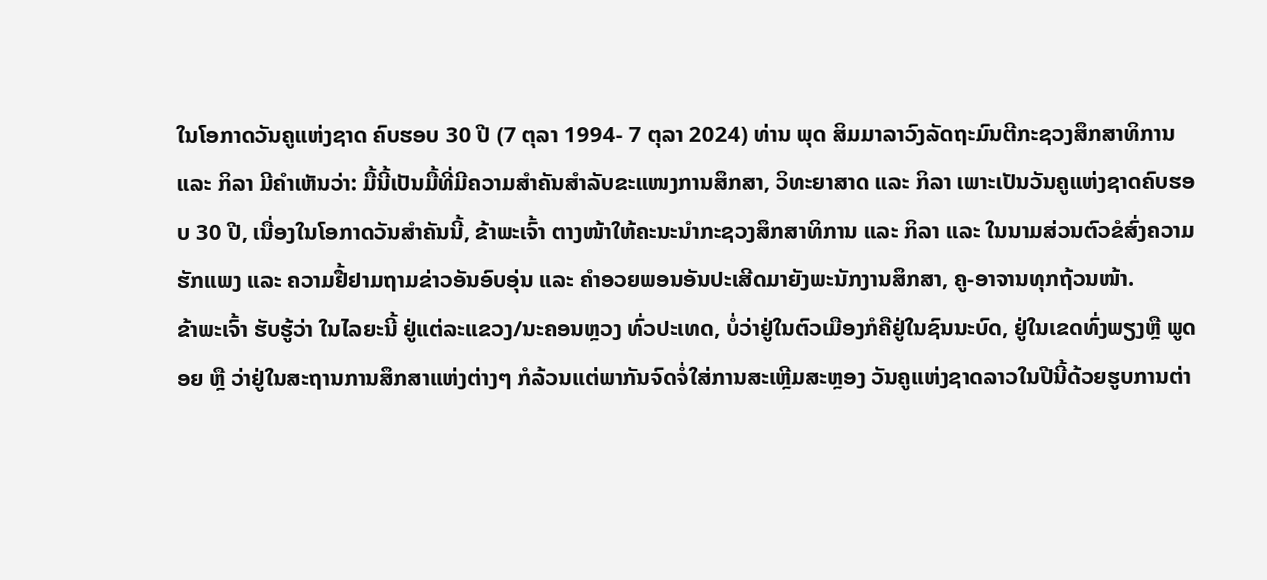ໃນໂອກາດວັນຄູແຫ່ງຊາດ ຄົບຮອບ 30 ປີ (7 ຕຸລາ 1994- 7 ຕຸລາ 2024) ທ່ານ ພຸດ ສິມມາລາວົງລັດຖະມົນຕີກະຊວງສຶກສາທິການ ແລະ ກິລາ ມີຄໍາເຫັນວ່າ: ມື້ນີ້ເປັນມື້ທີ່ມີຄວາມສໍາຄັນສໍາລັບຂະແໜງການສຶກສາ, ວິທະຍາສາດ ແລະ ກິລາ ເພາະເປັນວັນຄູແຫ່ງຊາດຄົບຮອບ 30 ປີ, ເນື່ອງໃນໂອກາດວັນສໍາຄັນນີ້, ຂ້າພະເຈົ້າ ຕາງໜ້າໃຫ້ຄະນະນຳກະຊວງສຶກສາທິການ ແລະ ກິລາ ແລະ ໃນນາມສ່ວນຕົວຂໍສົ່ງຄວາມຮັກແພງ ແລະ ຄວາມຢື້ຢາມຖາມຂ່າວອັນອົບອຸ່ນ ແລະ ຄໍາອວຍພອນອັນປະເສີດມາຍັງພະນັກງານສຶກສາ, ຄູ-ອາຈານທຸກຖ້ວນໜ້າ.
ຂ້າພະເຈົ້າ ຮັບຮູ້ວ່າ ໃນໄລຍະນີ້ ຢູ່ແຕ່ລະແຂວງ/ນະຄອນຫຼວງ ທົ່ວປະເທດ, ບໍ່ວ່າຢູ່ໃນຕົວເມືອງກໍຄືຢູ່ໃນຊົນນະບົດ, ຢູ່ໃນເຂດທົ່ງພຽງຫຼື ພູດອຍ ຫຼື ວ່າຢູ່ໃນສະຖານການສຶກສາແຫ່ງຕ່າງໆ ກໍລ້ວນແຕ່ພາກັນຈົດຈໍ່ໃສ່ການສະເຫຼີມສະຫຼອງ ວັນຄູແຫ່ງຊາດລາວໃນປີນີ້ດ້ວຍຮູບການຕ່າ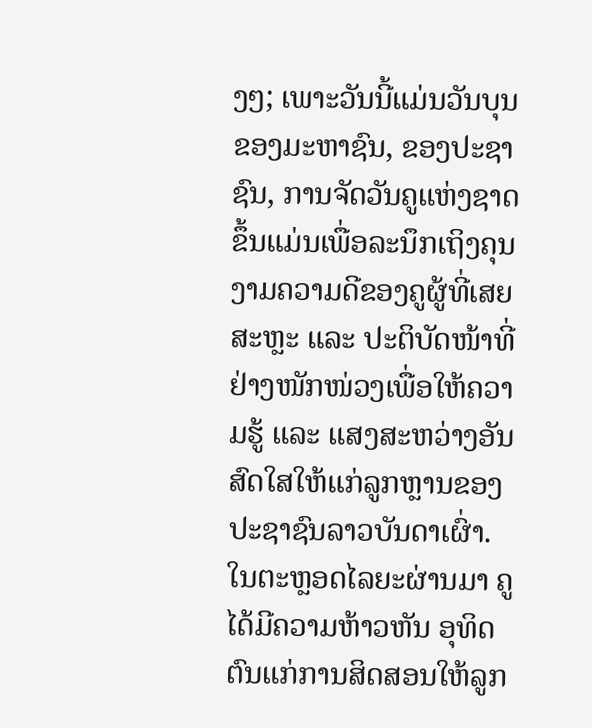ງໆ; ເພາະວັນນີ້ແມ່ນວັນບຸນຂອງມະຫາຊົນ, ຂອງປະຊາຊົນ, ການຈັດວັນຄູແຫ່ງຊາດຂຶ້ນແມ່ນເພື່ອລະນຶກເຖິງຄຸນງາມຄວາມດີຂອງຄູຜູ້ທີ່ເສຍສະຫຼະ ແລະ ປະຕິບັດໜ້າທີ່ຢ່າງໜັກໜ່ວງເພື່ອໃຫ້ຄວາມຮູ້ ແລະ ແສງສະຫວ່າງອັນສົດໃສໃຫ້ແກ່ລູກຫຼານຂອງປະຊາຊົນລາວບັນດາເຜົ່າ.
ໃນຕະຫຼອດໄລຍະຜ່ານມາ ຄູໄດ້ມີຄວາມຫ້າວຫັນ ອຸທິດຕົນແກ່ການສິດສອນໃຫ້ລູກ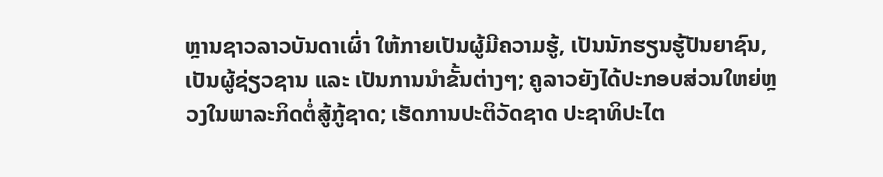ຫຼານຊາວລາວບັນດາເຜົ່າ ໃຫ້ກາຍເປັນຜູ້ມີຄວາມຮູ້, ເປັນນັກຮຽນຮູ້ປັນຍາຊົນ, ເປັນຜູ້ຊ່ຽວຊານ ແລະ ເປັນການນຳຂັ້ນຕ່າງໆ; ຄູລາວຍັງໄດ້ປະກອບສ່ວນໃຫຍ່ຫຼວງໃນພາລະກິດຕໍ່ສູ້ກູ້ຊາດ; ເຮັດການປະຕິວັດຊາດ ປະຊາທິປະໄຕ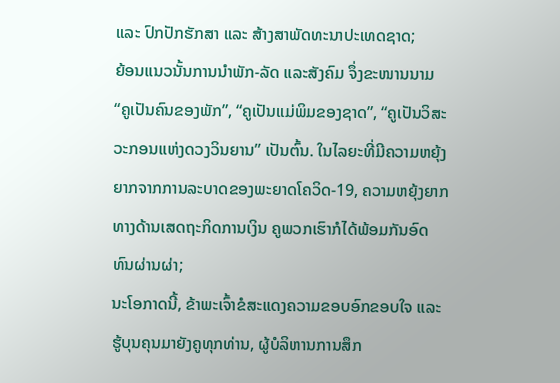ແລະ ປົກປັກຮັກສາ ແລະ ສ້າງສາພັດທະນາປະເທດຊາດ;
ຍ້ອນແນວນັ້ນການນຳພັກ-ລັດ ແລະສັງຄົມ ຈຶ່ງຂະໜານນາມ “ຄູເປັນຄົນຂອງພັກ”, “ຄູເປັນແມ່ພິມຂອງຊາດ”, “ຄູເປັນວິສະວະກອນແຫ່ງດວງວິນຍານ” ເປັນຕົ້ນ. ໃນໄລຍະທີ່ມີຄວາມຫຍຸ້ງຍາກຈາກການລະບາດຂອງພະຍາດໂຄວິດ-19, ຄວາມຫຍຸ້ງຍາກທາງດ້ານເສດຖະກິດການເງິນ ຄູພວກເຮົາກໍໄດ້ພ້ອມກັນອົດທົນຜ່ານຜ່າ;
ນະໂອກາດນີ້, ຂ້າພະເຈົ້າຂໍສະແດງຄວາມຂອບອົກຂອບໃຈ ແລະ ຮູ້ບຸນຄຸນມາຍັງຄູທຸກທ່ານ, ຜູ້ບໍລິຫານການສຶກ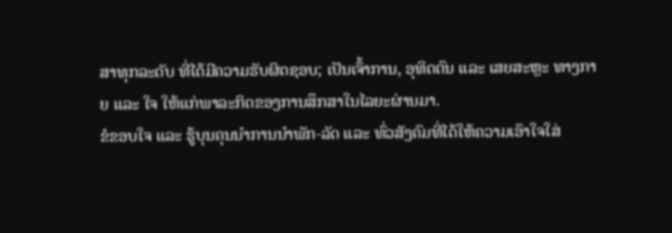ສາທຸກລະດັບ ທີ່ໄດ້ມີຄວາມຮັບຜິດຊອບ; ເປັນເຈົ້າການ, ອຸທິດຕົນ ແລະ ເສຍສະຫຼະ ທາງກາຍ ແລະ ໃຈ ໃຫ້ແກ່ພາລະກິດຂອງການສຶກສາໃນໄລຍະຜ່ານມາ.
ຂໍຂອບໃຈ ແລະ ຮູ້ບຸນຄຸນນຳການນໍາພັກ-ລັດ ແລະ ທົ່ວສັງຄົມທີ່ໄດ້ໃຫ້ຄວາມເອົາໃຈໃສ່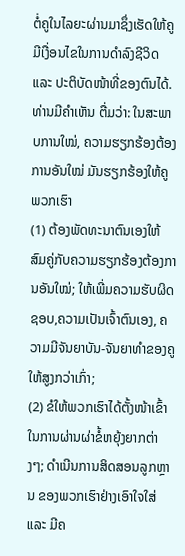ຕໍ່ຄູໃນໄລຍະຜ່ານມາຊຶ່ງເຮັດໃຫ້ຄູມີເງື່ອນໄຂໃນການດຳລົງຊີວິດ ແລະ ປະຕິບັດໜ້າທີ່ຂອງຕົນໄດ້.
ທ່ານມີຄໍາເຫັນ ຕື່ມວ່າ: ໃນສະພາບການໃໝ່, ຄວາມຮຽກຮ້ອງຕ້ອງການອັນໃໝ່ ມັນຮຽກຮ້ອງໃຫ້ຄູພວກເຮົາ
(1) ຕ້ອງພັດທະນາຕົນເອງໃຫ້ສົມຄູ່ກັບຄວາມຮຽກຮ້ອງຕ້ອງການອັນໃໝ່; ໃຫ້ເພີ່ມຄວາມຮັບຜິດຊອບ,ຄວາມເປັນເຈົ້າຕົນເອງ, ຄວາມມີຈັນຍາບັນ-ຈັນຍາທຳຂອງຄູໃຫ້ສູງກວ່າເກົ່າ;
(2) ຂໍໃຫ້ພວກເຮົາໄດ້ຕັ້ງໜ້າເຂົ້າໃນການຜ່ານຜ່າຂໍ້ຫຍຸ້ງຍາກຕ່າງໆ; ດຳເນີນການສິດສອນລູກຫຼານ ຂອງພວກເຮົາຢ່າງເອົາໃຈໃສ່ ແລະ ມີຄ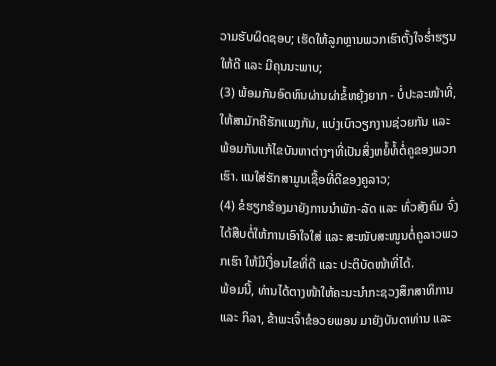ວາມຮັບຜິດຊອບ; ເຮັດໃຫ້ລູກຫຼານພວກເຮົາຕັ້ງໃຈຮ່ຳຮຽນໃຫ້ດີ ແລະ ມີຄຸນນະພາບ;
(3) ພ້ອມກັນອົດທົນຜ່ານຜ່າຂໍ້ຫຍຸ້ງຍາກ - ບໍ່ປະລະໜ້າທີ່, ໃຫ້ສາມັກຄີຮັກແພງກັນ, ແບ່ງເບົາວຽກງານຊ່ວຍກັນ ແລະ ພ້ອມກັນແກ້ໄຂບັນຫາຕ່າງໆທີ່ເປັນສິ່ງຫຍໍ້ທໍ້ຕໍ່ຄູຂອງພວກເຮົາ. ແນໃສ່ຮັກສາມູນເຊື້ອທີ່ດີຂອງຄູລາວ;
(4) ຂໍຮຽກຮ້ອງມາຍັງການນໍາພັກ-ລັດ ແລະ ທົ່ວສັງຄົມ ຈົ່ງໄດ້ສືບຕໍ່ໃຫ້ການເອົາໃຈໃສ່ ແລະ ສະໜັບສະໜູນຕໍ່ຄູລາວພວກເຮົາ ໃຫ້ມີເງື່ອນໄຂທີ່ດີ ແລະ ປະຕິບັດໜ້າທີ່ໄດ້.
ພ້ອມນີ້, ທ່ານໄດ້ຕາງໜ້າໃຫ້ຄະນະນຳກະຊວງສຶກສາທິການ ແລະ ກິລາ, ຂ້າພະເຈົ້າຂໍອວຍພອນ ມາຍັງບັນດາທ່ານ ແລະ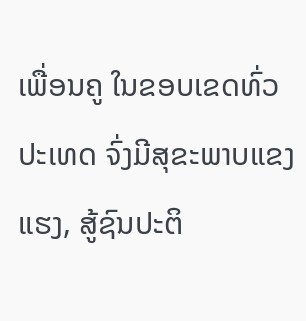ເພື່ອນຄູ ໃນຂອບເຂດທົ່ວປະເທດ ຈົ່ງມີສຸຂະພາບແຂງແຮງ, ສູ້ຊົນປະຕິ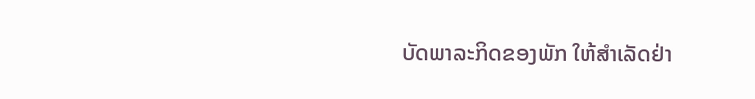ບັດພາລະກິດຂອງພັກ ໃຫ້ສຳເລັດຢ່າ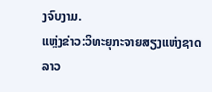ງຈົບງາມ.
ແຫຼ່ງຂ່າວ:ວິທະຍຸກະຈາຍສຽງແຫ່ງຊາດລາວ